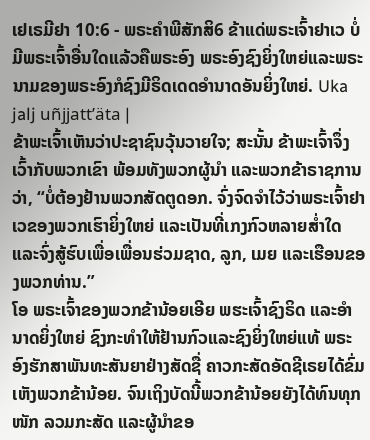ເຢເຣມີຢາ 10:6 - ພຣະຄຳພີສັກສິ6 ຂ້າແດ່ພຣະເຈົ້າຢາເວ ບໍ່ມີພຣະເຈົ້າອື່ນໃດແລ້ວຄືພຣະອົງ ພຣະອົງຊົງຍິ່ງໃຫຍ່ແລະພຣະນາມຂອງພຣະອົງກໍຊົງມີຣິດເດດອຳນາດອັນຍິ່ງໃຫຍ່. Uka jalj uñjjattʼäta |
ຂ້າພະເຈົ້າເຫັນວ່າປະຊາຊົນວຸ້ນວາຍໃຈ; ສະນັ້ນ ຂ້າພະເຈົ້າຈຶ່ງເວົ້າກັບພວກເຂົາ ພ້ອມທັງພວກຜູ້ນຳ ແລະພວກຂ້າຣາຊການວ່າ, “ບໍ່ຕ້ອງຢ້ານພວກສັດຕູດອກ. ຈົ່ງຈົດຈຳໄວ້ວ່າພຣະເຈົ້າຢາເວຂອງພວກເຮົາຍິ່ງໃຫຍ່ ແລະເປັນທີ່ເກງກົວຫລາຍສໍ່າໃດ ແລະຈົ່ງສູ້ຮົບເພື່ອເພື່ອນຮ່ວມຊາດ, ລູກ, ເມຍ ແລະເຮືອນຂອງພວກທ່ານ.”
ໂອ ພຣະເຈົ້າຂອງພວກຂ້ານ້ອຍເອີຍ ພຮະເຈົ້າຊົງຣິດ ແລະອຳນາດຍິ່ງໃຫຍ່ ຊົງກະທຳໃຫ້ຢ້ານກົວແລະຊົງຍິ່ງໃຫຍ່ແທ້ ພຣະອົງຮັກສາພັນທະສັນຍາຢ່າງສັດຊື່ ຄາວກະສັດອັດຊີເຣຍໄດ້ຂົ່ມເຫັງພວກຂ້ານ້ອຍ. ຈົນເຖິງບັດນີ້ພວກຂ້ານ້ອຍຍັງໄດ້ທົນທຸກໜັກ ລວມກະສັດ ແລະຜູ້ນຳຂອ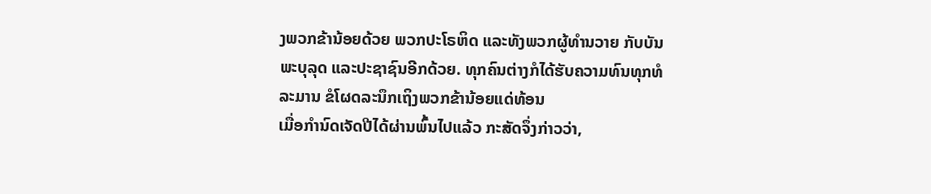ງພວກຂ້ານ້ອຍດ້ວຍ ພວກປະໂຣຫິດ ແລະທັງພວກຜູ້ທຳນວາຍ ກັບບັນພະບຸລຸດ ແລະປະຊາຊົນອີກດ້ວຍ. ທຸກຄົນຕ່າງກໍໄດ້ຮັບຄວາມທົນທຸກທໍລະມານ ຂໍໂຜດລະນຶກເຖິງພວກຂ້ານ້ອຍແດ່ທ້ອນ
ເມື່ອກຳນົດເຈັດປີໄດ້ຜ່ານພົ້ນໄປແລ້ວ ກະສັດຈຶ່ງກ່າວວ່າ,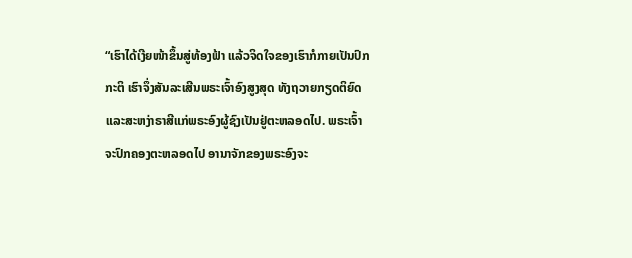“ເຮົາໄດ້ເງີຍໜ້າຂຶ້ນສູ່ທ້ອງຟ້າ ແລ້ວຈິດໃຈຂອງເຮົາກໍກາຍເປັນປົກກະຕິ ເຮົາຈຶ່ງສັນລະເສີນພຣະເຈົ້າອົງສູງສຸດ ທັງຖວາຍກຽດຕິຍົດ ແລະສະຫງ່າຣາສີແກ່ພຣະອົງຜູ້ຊົງເປັນຢູ່ຕະຫລອດໄປ. ພຣະເຈົ້າຈະປົກຄອງຕະຫລອດໄປ ອານາຈັກຂອງພຣະອົງຈະ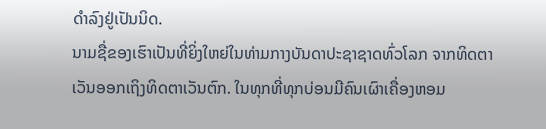ດຳລົງຢູ່ເປັນນິດ.
ນາມຊື່ຂອງເຮົາເປັນທີ່ຍິ່ງໃຫຍ່ໃນທ່າມກາງບັນດາປະຊາຊາດທົ່ວໂລກ ຈາກທິດຕາເວັນອອກເຖິງທິດຕາເວັນຕົກ. ໃນທຸກທີ່ທຸກບ່ອນມີຄົນເຜົາເຄື່ອງຫອມ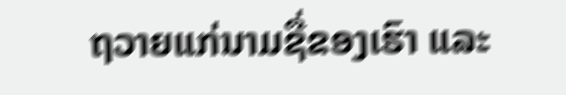ຖວາຍແກ່ນາມຊື່ຂອງເຮົາ ແລະ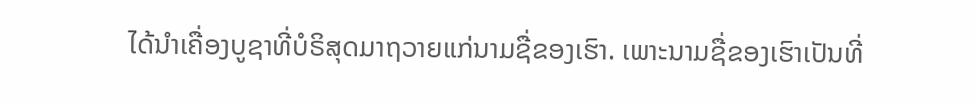ໄດ້ນຳເຄື່ອງບູຊາທີ່ບໍຣິສຸດມາຖວາຍແກ່ນາມຊື່ຂອງເຮົາ. ເພາະນາມຊື່ຂອງເຮົາເປັນທີ່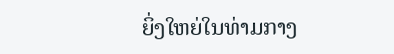ຍິ່ງໃຫຍ່ໃນທ່າມກາງ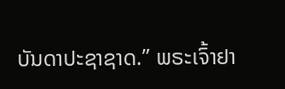ບັນດາປະຊາຊາດ.” ພຣະເຈົ້າຢາ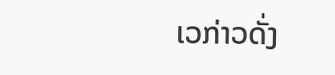ເວກ່າວດັ່ງ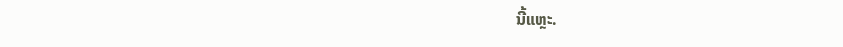ນີ້ແຫຼະ.